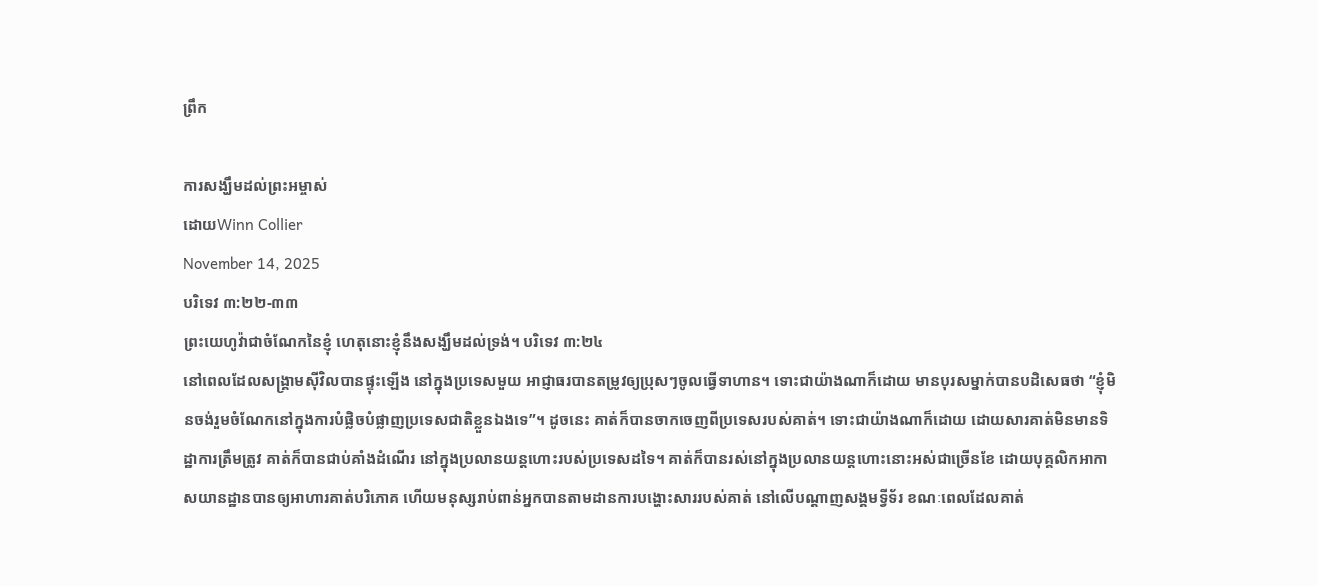ព្រឹក

ការសង្ឃឹមដល់ព្រះអម្ចាស់
ដោយWinn Collier
November 14, 2025
បរិទេវ ៣:២២-៣៣
ព្រះយេហូវ៉ាជាចំណែកនៃខ្ញុំ ហេតុនោះខ្ញុំនឹងសង្ឃឹមដល់ទ្រង់។ បរិទេវ ៣:២៤
នៅពេលដែលសង្គ្រាមស៊ីវិលបានផ្ទុះឡើង នៅក្នុងប្រទេសមួយ អាជ្ញាធរបានតម្រូវឲ្យប្រុសៗចូលធ្វើទាហាន។ ទោះជាយ៉ាងណាក៏ដោយ មានបុរសម្នាក់បានបដិសេធថា “ខ្ញុំមិនចង់រួមចំណែកនៅក្នុងការបំផ្លិចបំផ្លាញប្រទេសជាតិខ្លួនឯងទេ”។ ដូចនេះ គាត់ក៏បានចាកចេញពីប្រទេសរបស់គាត់។ ទោះជាយ៉ាងណាក៏ដោយ ដោយសារគាត់មិនមានទិដ្ឋាការត្រឹមត្រូវ គាត់ក៏បានជាប់គាំងដំណើរ នៅក្នុងប្រលានយន្តហោះរបស់ប្រទេសដទៃ។ គាត់ក៏បានរស់នៅក្នុងប្រលានយន្តហោះនោះអស់ជាច្រើនខែ ដោយបុគ្គលិកអាកាសយានដ្ឋានបានឲ្យអាហារគាត់បរិភោគ ហើយមនុស្សរាប់ពាន់អ្នកបានតាមដានការបង្ហោះសាររបស់គាត់ នៅលើបណ្ដាញសង្គមទ្វីទ័រ ខណៈពេលដែលគាត់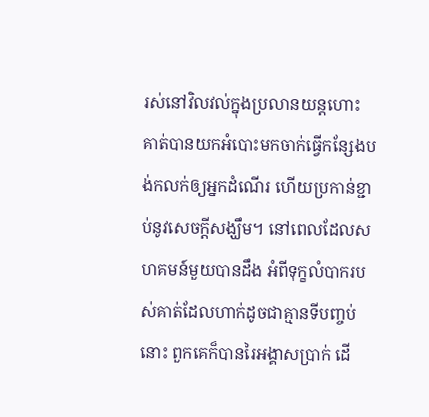រស់នៅវិលវល់ក្នុងប្រលានយន្តហោះ គាត់បានយកអំបោះមកចាក់ធ្វើកន្សែងបង់កលក់ឲ្យអ្នកដំណើរ ហើយប្រកាន់ខ្ជាប់នូវសេចក្តីសង្ឃឹម។ នៅពេលដែលសហគមន៍មួយបានដឹង អំពីទុក្ខលំបាករបស់គាត់ដែលហាក់ដូចជាគ្មានទីបញ្ចប់នោះ ពួកគេក៏បានរៃអង្គាសប្រាក់ ដើ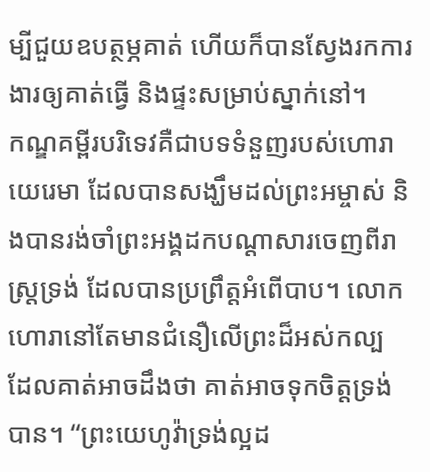ម្បីជួយឧបត្ថម្ភគាត់ ហើយក៏បានស្វែងរកការងារឲ្យគាត់ធ្វើ និងផ្ទះសម្រាប់ស្នាក់នៅ។
កណ្ឌគម្ពីរបរិទេវគឺជាបទទំនួញរបស់ហោរាយេរេមា ដែលបានសង្ឃឹមដល់ព្រះអម្ចាស់ និងបានរង់ចាំព្រះអង្គដកបណ្តាសារចេញពីរាស្រ្តទ្រង់ ដែលបានប្រព្រឹត្តអំពើបាប។ លោកហោរានៅតែមានជំនឿលើព្រះដ៏អស់កល្ប ដែលគាត់អាចដឹងថា គាត់អាចទុកចិត្តទ្រង់បាន។ “ព្រះយេហូវ៉ាទ្រង់ល្អដ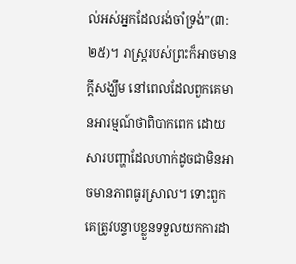ល់អស់អ្នកដែលរង់ចាំទ្រង់”(៣:២៥)។ រាស្រ្តរបស់ព្រះក៏អាចមានក្តីសង្ឃឹម នៅពេលដែលពួកគេមានអារម្មណ៍ថាពិបាកពេក ដោយសារបញ្ហាដែលហាក់ដូចជាមិនអាចមានភាពធូរស្រាល។ ទោះពួកគេត្រូវបន្ទាបខ្លួនទទួលយកការដា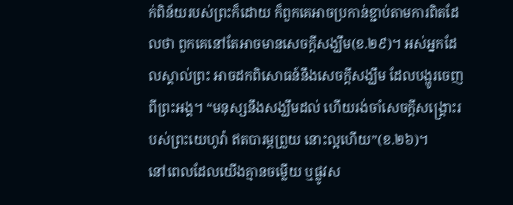ក់ពិន័យរបស់ព្រះក៏ដោយ ក៏ពួកគេអាចប្រកាន់ខ្ជាប់តាមការពិតដែលថា ពួកគេនៅតែអាចមានសេចក្តីសង្ឃឹម(ខ.២៩)។ អស់អ្នកដែលស្គាល់ព្រះ អាចដកពិសោធន៍នឹងសេចក្តីសង្ឃឹម ដែលបង្ហូរចេញពីព្រះអង្គ។ “មនុស្សនឹងសង្ឃឹមដល់ ហើយរង់ចាំសេចក្ដីសង្គ្រោះរបស់ព្រះយេហូវ៉ា ឥតបារម្ភព្រួយ នោះល្អហើយ”(ខ.២៦)។
នៅពេលដែលយើងគ្មានចម្លើយ ឬផ្លូវស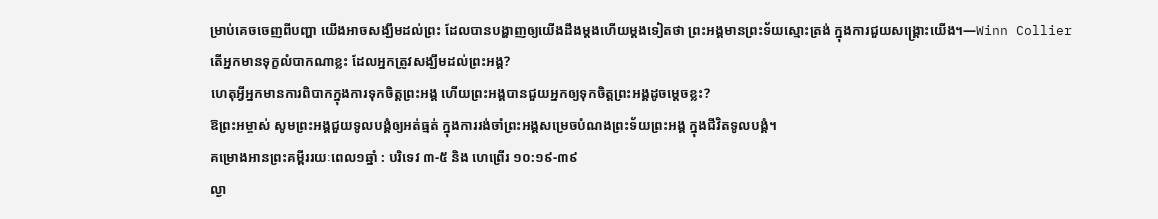ម្រាប់គេចចេញពីបញ្ហា យើងអាចសង្ឃឹមដល់ព្រះ ដែលបានបង្ហាញឲ្យយើងដឹងម្តងហើយម្តងទៀតថា ព្រះអង្គមានព្រះទ័យស្មោះត្រង់ ក្នុងការជួយសង្គ្រោះយើង។—Winn Collier
តើអ្នកមានទុក្ខលំបាកណាខ្លះ ដែលអ្នកត្រូវសង្ឃឹមដល់ព្រះអង្គ?
ហេតុអ្វីអ្នកមានការពិបាកក្នុងការទុកចិត្តព្រះអង្គ ហើយព្រះអង្គបានជួយអ្នកឲ្យទុកចិត្តព្រះអង្គដូចម្តេចខ្លះ?
ឱព្រះអម្ចាស់ សូមព្រះអង្គជួយទូលបង្គំឲ្យអត់ធ្មត់ ក្នុងការរង់ចាំព្រះអង្គសម្រេចបំណងព្រះទ័យព្រះអង្គ ក្នុងជីវិតទូលបង្គំ។
គម្រោងអានព្រះគម្ពីររយៈពេល១ឆ្នាំ : បរិទេវ ៣-៥ និង ហេព្រើរ ១០:១៩-៣៩
ល្ងា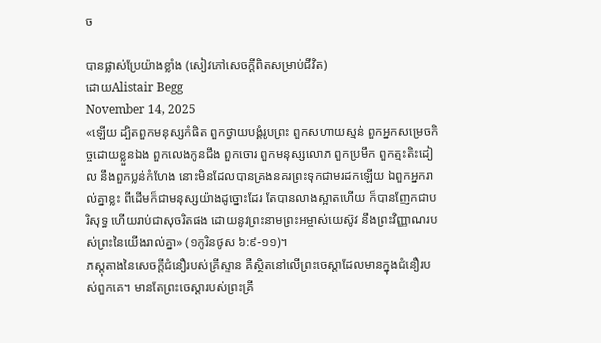ច

បានផ្លាស់ប្រែយ៉ាងខ្លាំង (សៀវភៅសេចក្ដីពិតសម្រាប់ជីវិត)
ដោយAlistair Begg
November 14, 2025
«ឡើយ ដ្បិតពួកមនុស្សកំផិត ពួកថ្វាយបង្គំរូបព្រះ ពួកសហាយស្មន់ ពួកអ្នកសម្រេចកិច្ចដោយខ្លួនឯង ពួកលេងកូនជឹង ពួកចោរ ពួកមនុស្សលោភ ពួកប្រមឹក ពួកត្មះតិះដៀល នឹងពួកប្លន់កំហែង នោះមិនដែលបានគ្រងនគរព្រះទុកជាមរដកឡើយ ឯពួកអ្នករាល់គ្នាខ្លះ ពីដើមក៏ជាមនុស្សយ៉ាងដូច្នោះដែរ តែបានលាងស្អាតហើយ ក៏បានញែកជាបរិសុទ្ធ ហើយរាប់ជាសុចរិតផង ដោយនូវព្រះនាមព្រះអម្ចាស់យេស៊ូវ នឹងព្រះវិញ្ញាណរបស់ព្រះនៃយើងរាល់គ្នា» (១កូរិនថូស ៦:៩-១១)។
ភស្តុតាងនៃសេចក្តីជំនឿរបស់គ្រីស្ទាន គឺស្ថិតនៅលើព្រះចេស្ដាដែលមានក្នុងជំនឿរបស់ពួកគេ។ មានតែព្រះចេស្ដារបស់ព្រះគ្រី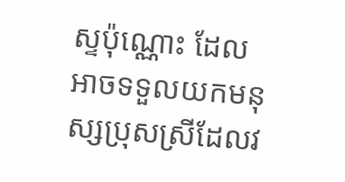ស្ទប៉ុណ្ណោះ ដែលអាចទទួលយកមនុស្សប្រុសស្រីដែលវ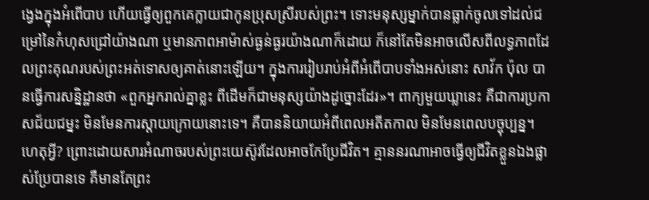ង្វេងក្នុងអំពើបាប ហើយធ្វើឲ្យពួកគេក្លាយជាកូនប្រុសស្រីរបស់ព្រះ។ ទោះមនុស្សម្នាក់បានធ្លាក់ចូលទៅដល់ជម្រៅនៃកំហុសជ្រៅយ៉ាងណា ឬមានភាពអាម៉ាស់ធ្ងន់ធ្ងរយ៉ាងណាក៏ដោយ ក៏នៅតែមិនអាចលើសពីលទ្ធភាពដែលព្រះគុណរបស់ព្រះអត់ទោសឲ្យគាត់នោះឡើយ។ ក្នុងការរៀបរាប់អំពីអំពើបាបទាំងអស់នោះ សាវ័ក ប៉ុល បានធ្វើការសន្និដ្ឋានថា «ពួកអ្នករាល់គ្នាខ្លះ ពីដើមក៏ជាមនុស្សយ៉ាងដូច្នោះដែរ»។ ពាក្យមួយឃ្លានេះ គឺជាការប្រកាសជ័យជម្នះ មិនមែនការស្តាយក្រោយនោះទេ។ គឺបាននិយាយអំពីពេលអតីតកាល មិនមែនពេលបច្ចុប្បន្ន។ ហេតុអ្វី? ព្រោះដោយសារអំណាចរបស់ព្រះយេស៊ូវដែលអាចកែប្រែជីវិត។ គ្មាននរណាអាចធ្វើឲ្យជីវិតខ្លួនឯងផ្លាស់ប្រែបានទេ គឺមានតែព្រះ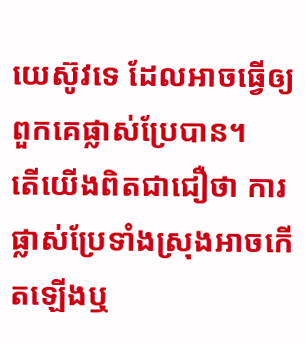យេស៊ូវទេ ដែលអាចធ្វើឲ្យពួកគេផ្លាស់ប្រែបាន។
តើយើងពិតជាជឿថា ការផ្លាស់ប្រែទាំងស្រុងអាចកើតឡើងឬ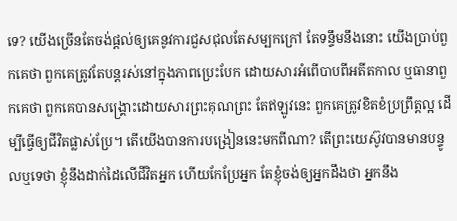ទេ? យើងច្រើនតែចង់ផ្តល់ឲ្យគេនូវការជួសជុលតែសម្បកក្រៅ តែទន្ទឹមនឹងនោះ យើងប្រាប់ពួកគេថា ពួកគេត្រូវតែបន្តរស់នៅក្នុងភាពប្រេះបែក ដោយសារអំពើបាបពីអតីតកាល ឬធានាពួកគេថា ពួកគេបានសង្គ្រោះដោយសារព្រះគុណព្រះ តែឥឡូវនេះ ពួកគេត្រូវខិតខំប្រព្រឹត្តល្អ ដើម្បីធ្វើឲ្យជីវិតផ្លាស់ប្រែ។ តើយើងបានការបង្រៀននេះមកពីណា? តើព្រះយេស៊ូវបានមានបន្ទូលឬទេថា ខ្ញុំនឹងដាក់ដៃលើជីវិតអ្នក ហើយកែប្រែអ្នក តែខ្ញុំចង់ឲ្យអ្នកដឹងថា អ្នកនឹង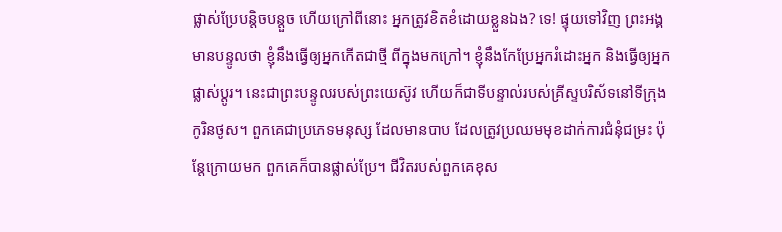ផ្លាស់ប្រែបន្តិចបន្តួច ហើយក្រៅពីនោះ អ្នកត្រូវខិតខំដោយខ្លួនឯង? ទេ! ផ្ទុយទៅវិញ ព្រះអង្គមានបន្ទូលថា ខ្ញុំនឹងធ្វើឲ្យអ្នកកើតជាថ្មី ពីក្នុងមកក្រៅ។ ខ្ញុំនឹងកែប្រែអ្នករំដោះអ្នក និងធ្វើឲ្យអ្នកផ្លាស់ប្ដូរ។ នេះជាព្រះបន្ទូលរបស់ព្រះយេស៊ូវ ហើយក៏ជាទីបន្ទាល់របស់គ្រីស្ទបរិស័ទនៅទីក្រុងកូរិនថូស។ ពួកគេជាប្រភេទមនុស្ស ដែលមានបាប ដែលត្រូវប្រឈមមុខដាក់ការជំនុំជម្រះ ប៉ុន្តែក្រោយមក ពួកគេក៏បានផ្លាស់ប្រែ។ ជីវិតរបស់ពួកគេខុស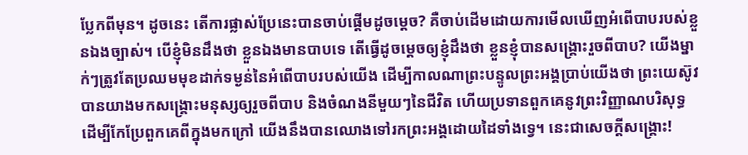ប្លែកពីមុន។ ដូចនេះ តើការផ្លាស់ប្រែនេះបានចាប់ផ្ដើមដូចម្ដេច? គឺចាប់ដើមដោយការមើលឃើញអំពើបាបរបស់ខ្លួនឯងច្បាស់។ បើខ្ញុំមិនដឹងថា ខ្លួនឯងមានបាបទេ តើធ្វើដូចម្ដេចឲ្យខ្ញុំដឹងថា ខ្លួនខ្ញុំបានសង្គ្រោះរួចពីបាប? យើងម្នាក់ៗត្រូវតែប្រឈមមុខដាក់ទម្ងន់នៃអំពើបាបរបស់យើង ដើម្បីកាលណាព្រះបន្ទូលព្រះអង្គប្រាប់យើងថា ព្រះយេស៊ូវបានយាងមកសង្គ្រោះមនុស្សឲ្យរួចពីបាប និងចំណងនីមួយៗនៃជីវិត ហើយប្រទានពួកគេនូវព្រះវិញ្ញាណបរិសុទ្ធ ដើម្បីកែប្រែពួកគេពីក្នុងមកក្រៅ យើងនឹងបានឈោងទៅរកព្រះអង្គដោយដៃទាំងទ្វេ។ នេះជាសេចក្តីសង្គ្រោះ!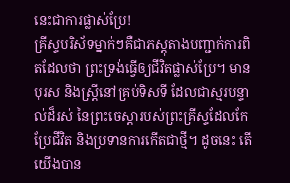នេះជាការផ្លាស់ប្រែ!
គ្រីស្ទបរិស័ទម្នាក់ៗគឺជាភស្តុតាងបញ្ជាក់ការពិតដែលថា ព្រះទ្រង់ធ្វើឲ្យជីវិតផ្លាស់ប្រែ។ មានបុរស និងស្ត្រីនៅគ្រប់ទិសទី ដែលជាស្មរបន្ទាល់ដ៏រស់ នៃព្រះចេស្ដារបស់ព្រះគ្រីស្ទដែលកែប្រែជីវិត និងប្រទានការកើតជាថ្មី។ ដូចនេះ តើយើងបាន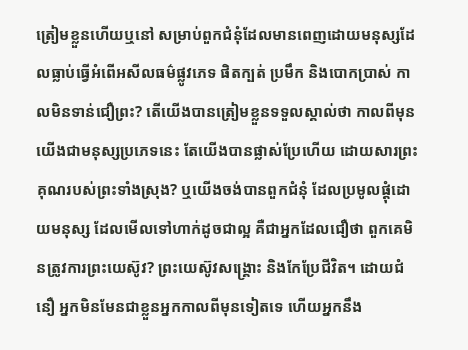ត្រៀមខ្លួនហើយឬនៅ សម្រាប់ពួកជំនុំដែលមានពេញដោយមនុស្សដែលធ្លាប់ធ្វើអំពើអសីលធម៌ផ្លូវភេទ ផិតក្បត់ ប្រមឹក និងបោកប្រាស់ កាលមិនទាន់ជឿព្រះ? តើយើងបានត្រៀមខ្លួនទទួលស្គាល់ថា កាលពីមុនយើងជាមនុស្សប្រភេទនេះ តែយើងបានផ្លាស់ប្រែហើយ ដោយសារព្រះគុណរបស់ព្រះទាំងស្រុង? ឬយើងចង់បានពួកជំនុំ ដែលប្រមូលផ្តុំដោយមនុស្ស ដែលមើលទៅហាក់ដូចជាល្អ គឺជាអ្នកដែលជឿថា ពួកគេមិនត្រូវការព្រះយេស៊ូវ? ព្រះយេស៊ូវសង្គ្រោះ និងកែប្រែជីវិត។ ដោយជំនឿ អ្នកមិនមែនជាខ្លួនអ្នកកាលពីមុនទៀតទេ ហើយអ្នកនឹង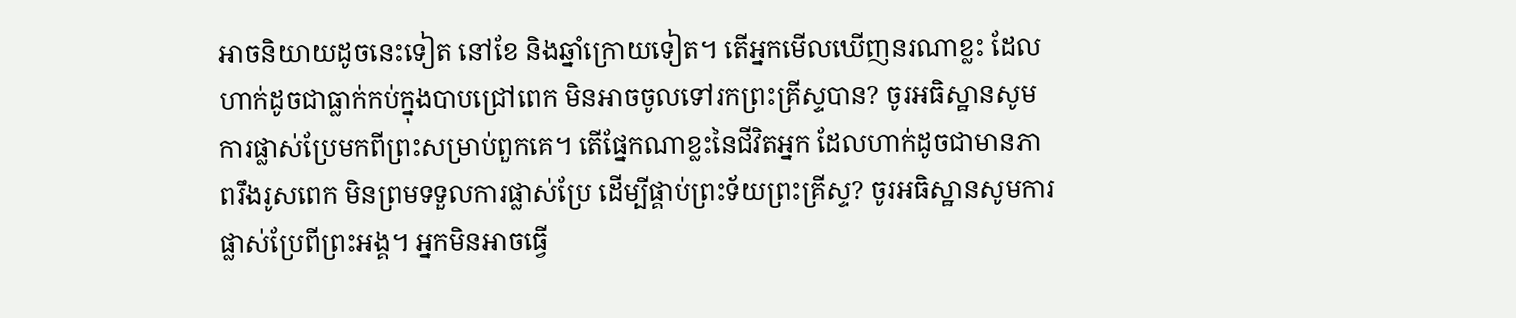អាចនិយាយដូចនេះទៀត នៅខែ និងឆ្នាំក្រោយទៀត។ តើអ្នកមើលឃើញនរណាខ្លះ ដែលហាក់ដូចជាធ្លាក់កប់ក្នុងបាបជ្រៅពេក មិនអាចចូលទៅរកព្រះគ្រីស្ទបាន? ចូរអធិស្ឋានសូមការផ្លាស់ប្រែមកពីព្រះសម្រាប់ពួកគេ។ តើផ្នែកណាខ្លះនៃជីវិតអ្នក ដែលហាក់ដូចជាមានភាពរឹងរូសពេក មិនព្រមទទួលការផ្លាស់ប្រែ ដើម្បីផ្គាប់ព្រះទ័យព្រះគ្រីស្ទ? ចូរអធិស្ឋានសូមការផ្លាស់ប្រែពីព្រះអង្គ។ អ្នកមិនអាចធ្វើ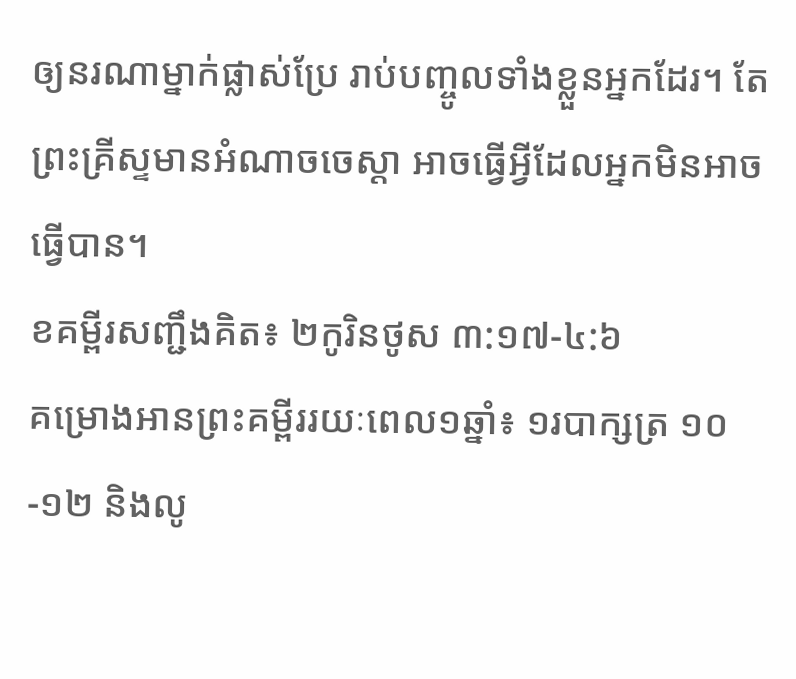ឲ្យនរណាម្នាក់ផ្លាស់ប្រែ រាប់បញ្ចូលទាំងខ្លួនអ្នកដែរ។ តែព្រះគ្រីស្ទមានអំណាចចេស្ដា អាចធ្វើអ្វីដែលអ្នកមិនអាចធ្វើបាន។
ខគម្ពីរសញ្ជឹងគិត៖ ២កូរិនថូស ៣:១៧-៤:៦
គម្រោងអានព្រះគម្ពីររយៈពេល១ឆ្នាំ៖ ១របាក្សត្រ ១០-១២ និងលូ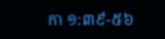កា ១:៣៩-៥៦